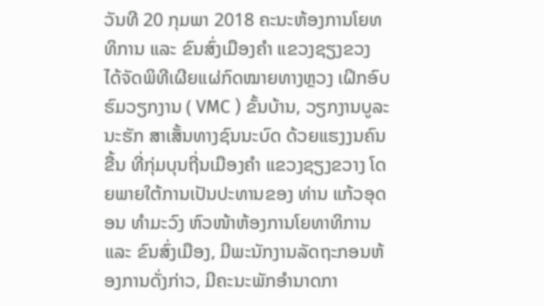ວັນທີ 20 ກຸມພາ 2018 ຄະນະຫ້ອງການໂຍທທິການ ແລະ ຂົນສົ່ງເມືອງຄຳ ແຂວງຊຽງຂວງ ໄດ້ຈັດພິທີເຜີຍແຜ່ກົດໝາຍທາງຫຼວງ ເຝິກອົບຮົມວຽກງານ ( VMC ) ຂັ້ນບ້ານ, ວຽກງານບູລະນະຮັກ ສາເສັ້ນທາງຊົນນະບົດ ດ້ວຍແຮງງນຄົນຂື້ນ ທີ່ກຸ່ມບຸນຖີ່ນເມືອງຄຳ ແຂວງຊຽງຂວາງ ໂດຍພາຍໃຕ້ການເປັນປະທານຂອງ ທ່ານ ແກ້ວອຸດອນ ທຳມະວົງ ຫົວໜ້າຫ້ອງການໂຍທາທິການ ແລະ ຂົນສົ່ງເມືອງ, ມີພະນັກງານລັດຖະກອນຫ້ອງການດັ່ງກ່າວ, ມີຄະນະພັກອໍານາດກາ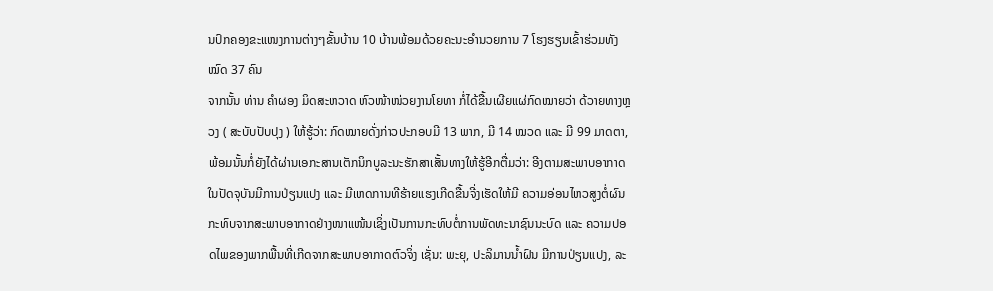ນປົກຄອງຂະແໜງການຕ່າງໆຂັ້ນບ້ານ 10 ບ້ານພ້ອມດ້ວຍຄະນະອຳນວຍການ 7 ໂຮງຮຽນເຂົ້າຮ່ວມທັງໝົດ 37 ຄົນ
ຈາກນັ້ນ ທ່ານ ຄຳຜອງ ມິດສະຫວາດ ຫົວໜ້າໜ່ວຍງານໂຍທາ ກໍ່ໄດ້ຂື້ນເຜີຍແຜ່ກົດໝາຍວ່າ ດ້ວາຍທາງຫຼວງ ( ສະບັບປັບປຸງ ) ໃຫ້ຮູ້ວ່າ: ກົດໝາຍດັ່ງກ່າວປະກອບມີ 13 ພາກ, ມີ 14 ໝວດ ແລະ ມີ 99 ມາດຕາ, ພ້ອມນັ້ນກໍ່ຍັງໄດ້ຜ່ານເອກະສານເຕັກນິກບູລະນະຮັກສາເສັ້ນທາງໃຫ້ຮູ້ອີກຕື່ມວ່າ: ອີງຕາມສະພາບອາກາດໃນປັດຈຸບັນມີການປ່ຽນແປງ ແລະ ມີເຫດການທີຮ້າຍແຮງເກີດຂື້ນຈີ່ງເຮັດໃຫ້ມີ ຄວາມອ່ອນໄຫວສູງຕໍ່ຜົນກະທົບຈາກສະພາບອາກາດຢ່າງໜາແໜ້ນເຊິ່ງເປັນການກະທົບຕໍ່ການພັດທະນາຊົນນະບົດ ແລະ ຄວາມປອດໄພຂອງພາກພື້ນທີ່ເກີດຈາກສະພາບອາກາດຕົວຈິ່ງ ເຊັ່ນ: ພະຍຸ, ປະລິມານນ້ຳຝົນ ມີການປ່ຽນແປງ, ລະ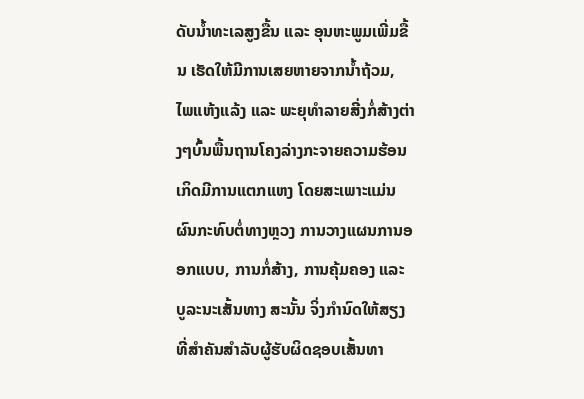ດັບນ້ຳທະເລສູງຂື້ນ ແລະ ອຸນຫະພູມເພີ່ມຂື້ນ ເຮັດໃຫ້ມີການເສຍຫາຍຈາກນ້ຳຖ້ວມ, ໄພແຫ້ງແລ້ງ ແລະ ພະຍຸທຳລາຍສີ່ງກໍ່ສ້າງຕ່າງໆບົ້ນພື້ນຖານໂຄງລ່າງກະຈາຍຄວາມຮ້ອນ ເກິດມີການແຕກແຫງ ໂດຍສະເພາະແມ່ນຜົນກະທົບຕໍ່ທາງຫຼວງ ການວາງແຜນການອອກແບບ, ການກໍ່ສ້າງ, ການຄຸ້ມຄອງ ແລະ ບູລະນະເສັ້ນທາງ ສະນັ້ນ ຈິ່ງກຳນົດໃຫ້ສຽງທີ່ສຳຄັນສຳລັບຜູ້ຮັບຜິດຊອບເສັ້ນທາ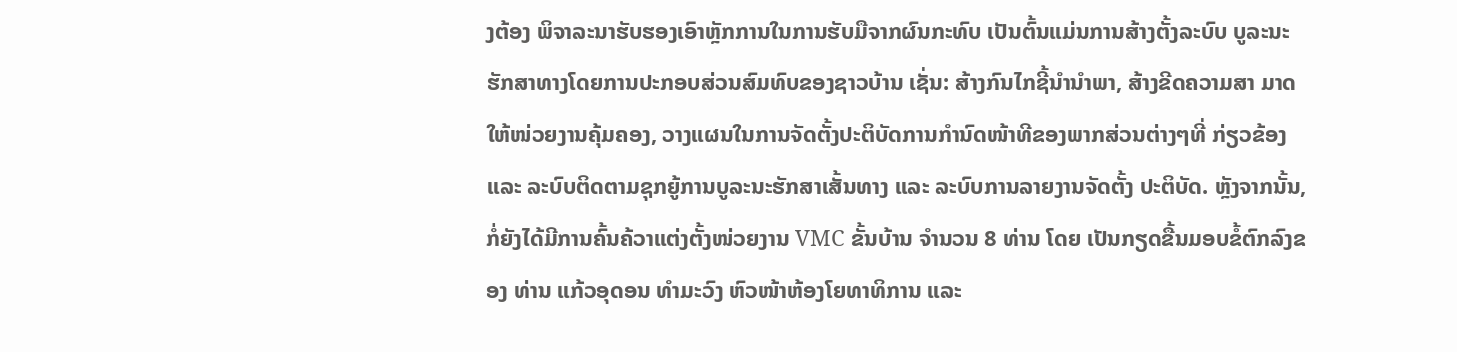ງຕ້ອງ ພິຈາລະນາຮັບຮອງເອົາຫຼັກການໃນການຮັບມືຈາກຜົນກະທົບ ເປັນຕົ້ນແມ່ນການສ້າງຕັ້ງລະບົບ ບູລະນະຮັກສາທາງໂດຍການປະກອບສ່ວນສົມທົບຂອງຊາວບ້ານ ເຊັ່ນ: ສ້າງກົນໄກຊີ້ນຳນຳພາ, ສ້າງຂີດຄວາມສາ ມາດໃຫ້ໜ່ວຍງານຄຸ້ມຄອງ, ວາງແຜນໃນການຈັດຕັ້ງປະຕິບັດການກຳນົດໜ້າທີຂອງພາກສ່ວນຕ່າງໆທີ່ ກ່ຽວຂ້ອງ ແລະ ລະບົບຕິດຕາມຊຸກຍູ້ການບູລະນະຮັກສາເສັ້ນທາງ ແລະ ລະບົບການລາຍງານຈັດຕັ້ງ ປະຕິບັດ. ຫຼັງຈາກນັ້ນ, ກໍ່ຍັງໄດ້ມີການຄົ້ນຄ້ວາແຕ່ງຕັ້ງໜ່ວຍງານ VMC ຂັ້ນບ້ານ ຈຳນວນ 8 ທ່ານ ໂດຍ ເປັນກຽດຂື້ນມອບຂໍ້ຕົກລົງຂອງ ທ່ານ ແກ້ວອຸດອນ ທຳມະວົງ ຫົວໜ້າຫ້ອງໂຍທາທິການ ແລະ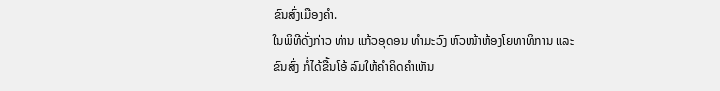ຂົນສົ່ງເມືອງຄໍາ.
ໃນພິທີດັ່ງກ່າວ ທ່ານ ແກ້ວອຸດອນ ທຳມະວົງ ຫົວໜ້າຫ້ອງໂຍທາທິການ ແລະ ຂົນສົ່ງ ກໍ່ໄດ້ຂື້ນໂອ້ ລົມໃຫ້ຄຳຄິດຄຳເຫັນ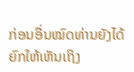ກ່ອນອື່ນໝົດທ່ານຍັງໄດ້ຍົກໃຫ້ເຫັນເຖິງ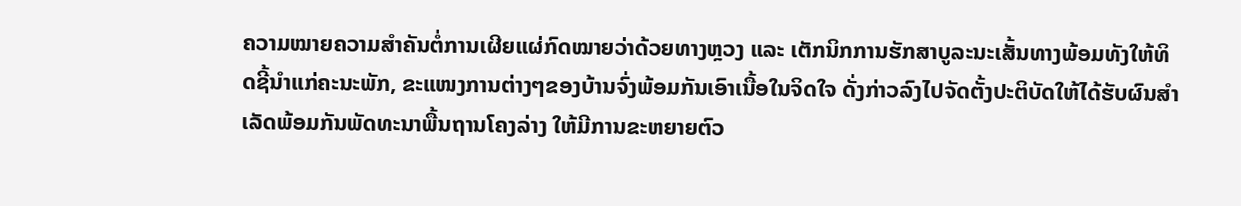ຄວາມໝາຍຄວາມສຳຄັນຕໍ່ການເຜີຍແຜ່ກົດໝາຍວ່າດ້ວຍທາງຫຼວງ ແລະ ເຕັກນິກການຮັກສາບູລະນະເສັ້ນທາງພ້ອມທັງໃຫ້ທິດຊີ້ນຳແກ່ຄະນະພັກ, ຂະແໜງການຕ່າງໆຂອງບ້ານຈົ່ງພ້ອມກັນເອົາເນື້ອໃນຈິດໃຈ ດັ່ງກ່າວລົງໄປຈັດຕັ້ງປະຕິບັດໃຫ້ໄດ້ຮັບຜົນສຳເລັດພ້ອມກັນພັດທະນາພື້ນຖານໂຄງລ່າງ ໃຫ້ມີການຂະຫຍາຍຕົວ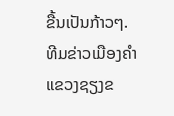ຂື້ນເປັນກ້າວໆ.
ທີມຂ່າວເມືອງຄໍາ ແຂວງຊຽງຂ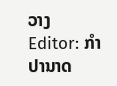ວາງ
Editor: ກຳປານາດ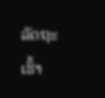ລັດຖະເຮົ້າ